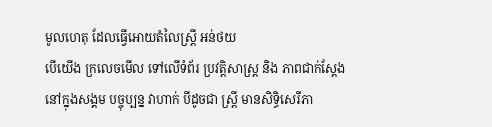មូលហេតុ ដែលធ្វើអោយតំលៃស្រ្ដី អន់ថយ
បើយើង ក្រលេចមើល ទៅលើទំព័រ ប្រវត្ដិសាស្រ្ដ និង ភាពជាក់ស្ដែង នៅក្នុងសង្គម បច្ចុប្បន្ន វាហាក់ បីដូចជា ស្រ្ដី មានសិទ្ធិសេរីភា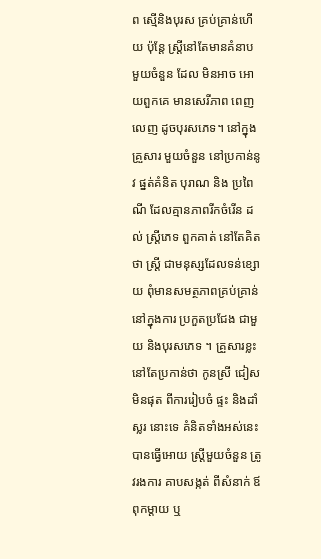ព ស្មើនិងបុរស គ្រប់គ្រាន់ហើយ ប៉ុន្ដែ ស្រ្ដីនៅតែមានគំនាប មួយចំនួន ដែល មិនអាច អោយពួកគេ មានសេរីភាព ពេញលេញ ដូចបុរសភេទ។ នៅក្នុងគ្រួសារ មួយចំនួន នៅប្រកាន់នូវ ផ្នត់គំនិត បុរាណ និង ប្រពៃណី ដែលគ្មានភាពរីកចំរើន ដល់ ស្រ្ដីភេទ ពួកគាត់ នៅតែគិតថា ស្រ្ដី ជាមនុស្សដែលទន់ខ្សោយ ពុំមានសមត្ថភាពគ្រប់គ្រាន់ នៅក្នុងការ ប្រកួតប្រជែង ជាមួយ និងបុរសភេទ ។ គ្រួសារខ្លះ នៅតែប្រកាន់ថា កូនស្រី ជៀសមិនផុត ពីការរៀបចំ ផ្ទះ និងដាំស្លរ នោះទេ គំនិតទាំងអស់នេះ បានធ្វើអោយ ស្រ្ដីមួយចំនួន ត្រូវរងការ គាបសង្កត់ ពីសំនាក់ ឪពុកម្ដាយ ឬ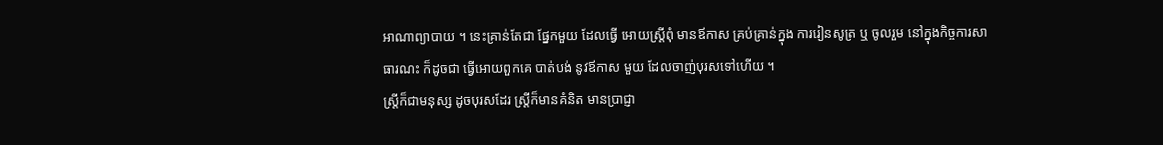អាណាព្យាបាយ ។ នេះគ្រាន់តែជា ផ្នែកមួយ ដែលធ្វើ អោយស្ដ្រីពុំ មានឪកាស គ្រប់គ្រាន់ក្នុង ការរៀនសូត្រ ឬ ចូលរួម នៅក្នុងកិច្ចការសាធារណះ ក៏ដូចជា ធ្វើអោយពួកគេ បាត់បង់ នូវឪកាស មួយ ដែលចាញ់បុរសទៅហើយ ។
ស្រ្ដីក៏ជាមនុស្ស ដូចបុរសដែរ ស្រ្ដីក៏មានគំនិត មានប្រាជ្ញា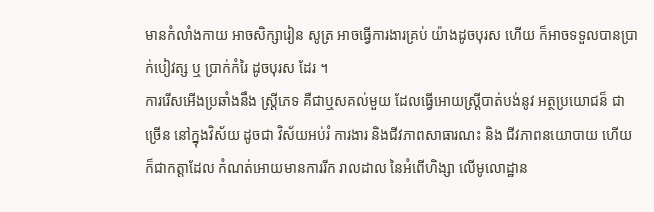មានកំលាំងកាយ អាចសិក្សារៀន សូត្រ អាចធ្វើការងារគ្រប់ យ៉ាងដូចបុរស ហើយ ក៏អាចទទួលបានប្រាក់បៀវត្ស ឬ ប្រាក់កំរៃ ដូចបុរស ដែរ ។
ការរើសអើងប្រឆាំងនឹង ស្រ្ដីភេទ គឺជាឬសគល់មួយ ដែលធ្វើអោយស្រ្ដីបាត់បង់នូវ អត្ថប្រយោជន៏ ជាច្រើន នៅក្នុងវិស័យ ដូចជា វិស័យអប់រំ ការងារ និងជីវភាពសាធារណះ និង ជីវភាពនយោបាយ ហើយ ក៏ជាកត្ដាដែល កំណត់អោយមានការរីក រាលដាល នៃអំពើហិង្សា លើមូលោដ្ឋាន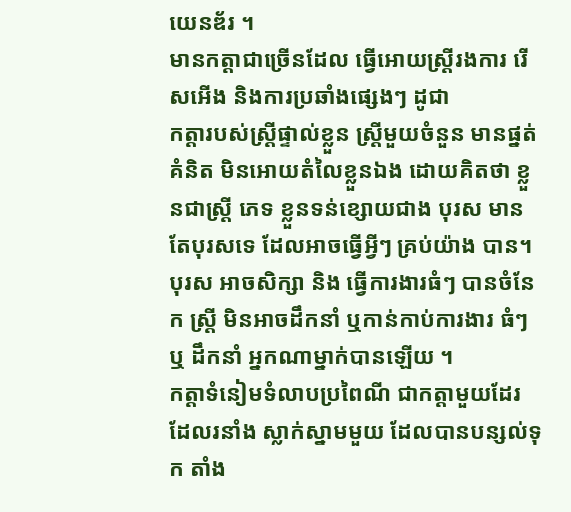យេនឌ័រ ។
មានកត្ដាជាច្រើនដែល ធ្វើអោយស្រ្ដីរងការ រើសអើង និងការប្រឆាំងផ្សេងៗ ដូជា
កត្ដារបស់ស្រ្ដីផ្ទាល់ខ្លួន ស្រ្ដីមួយចំនួន មានផ្នត់គំនិត មិនអោយតំលៃខ្លួនឯង ដោយគិតថា ខ្លួនជាស្រ្ដី ភេទ ខ្លួនទន់ខ្សោយជាង បុរស មានតែបុរសទេ ដែលអាចធ្វើអ្វីៗ គ្រប់យ៉ាង បាន។ បុរស អាចសិក្សា និង ធ្វើការងារធំៗ បានចំនែក ស្រ្ដី មិនអាចដឹកនាំ ឬកាន់កាប់ការងារ ធំៗ ឬ ដឹកនាំ អ្នកណាម្នាក់បានឡើយ ។
កត្ដាទំនៀមទំលាបប្រពៃណី ជាកត្ដាមួយដែរ ដែលរនាំង ស្លាក់ស្នាមមួយ ដែលបានបន្សល់ទុក តាំង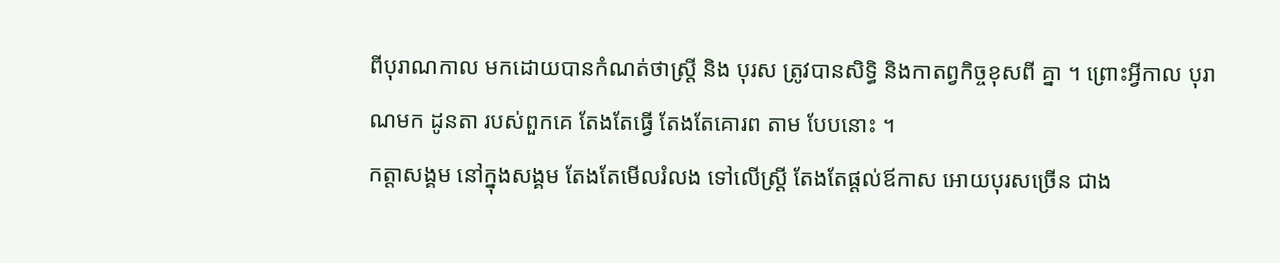ពីបុរាណកាល មកដោយបានកំណត់ថាស្រ្ដី និង បុរស ត្រូវបានសិទ្ធិ និងកាតព្វកិច្ចខុសពី គ្នា ។ ព្រោះអ្វីកាល បុរាណមក ដូនតា របស់ពួកគេ តែងតែធ្វើ តែងតែគោរព តាម បែបនោះ ។
កត្ដាសង្គម នៅក្នុងសង្គម តែងតែមើលរំលង ទៅលើស្រ្ដី តែងតែផ្ដល់ឪកាស អោយបុរសច្រើន ជាង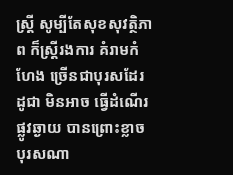ស្រ្ដី សូម្បីតែសុខសុវត្ថិភាព ក៏ស្រ្ដីរងការ គំរាមកំហែង ច្រើនជាបុរសដែរ ដូជា មិនអាច ធ្វើដំណើរ ផ្លូវឆ្ងាយ បានព្រោះខ្លាច បុរសណា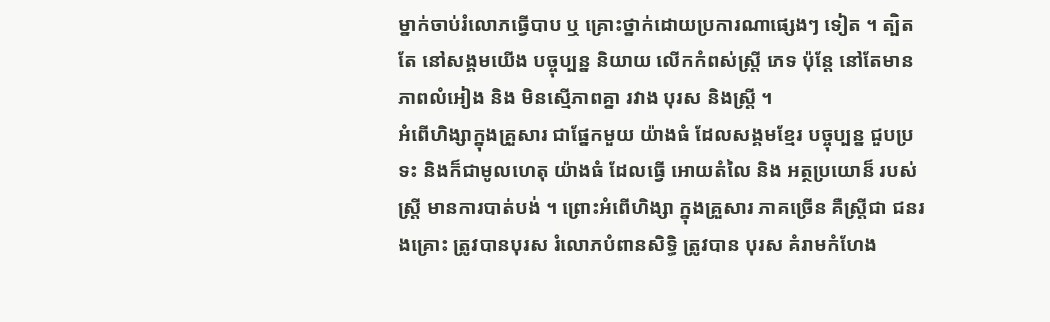ម្នាក់ចាប់រំលោភធ្វើបាប ឬ គ្រោះថ្នាក់ដោយប្រការណាផ្សេងៗ ទៀត ។ ត្បិតតែ នៅសង្គមយើង បច្ចុប្បន្ន និយាយ លើកកំពស់ស្រ្ដី ភេទ ប៉ុន្ដែ នៅតែមានភាពលំអៀង និង មិនស្មើភាពគ្នា រវាង បុរស និងស្រ្ដី ។
អំពើហិង្សាក្នុងគ្រួសារ ជាផ្នែកមួយ យ៉ាងធំ ដែលសង្គមខ្មែរ បច្ចុប្បន្ន ជួបប្រទះ និងក៏ជាមូលហេតុ យ៉ាងធំ ដែលធ្វើ អោយតំលៃ និង អត្ថប្រយោន៏ របស់ស្រ្ដី មានការបាត់បង់ ។ ព្រោះអំពើហិង្សា ក្នុងគ្រួសារ ភាគច្រើន គឺស្រ្ដីជា ជនរងគ្រោះ ត្រូវបានបុរស រំលោភបំពានសិទ្ធិ ត្រូវបាន បុរស គំរាមកំហែង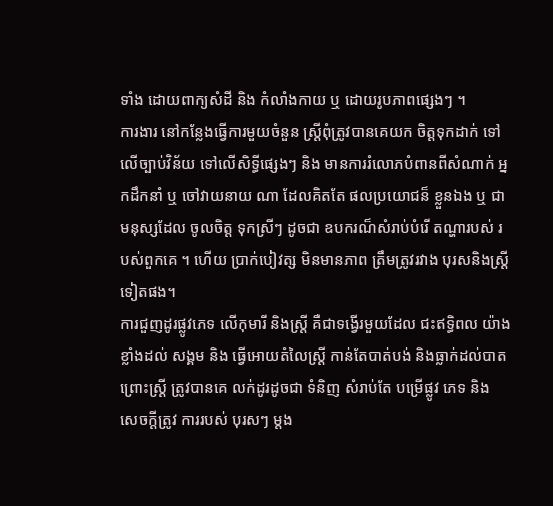ទាំង ដោយពាក្យសំដី និង កំលាំងកាយ ឬ ដោយរូបភាពផ្សេងៗ ។
ការងារ នៅកន្លែងធ្វើការមួយចំនួន ស្រ្ដីពុំត្រូវបានគេយក ចិត្ដទុកដាក់ ទៅលើច្បាប់វិន័យ ទៅលើសិទ្ធីផ្សេងៗ និង មានការរំលោភបំពានពីសំណាក់ អ្នកដឹកនាំ ឬ ចៅវាយនាយ ណា ដែលគិតតែ ផលប្រយោជន៏ ខ្លួនឯង ឬ ជាមនុស្សដែល ចូលចិត្ដ ទុកស្រីៗ ដូចជា ឧបករណ៏សំរាប់បំរើ តណ្ហារបស់ របស់ពួកគេ ។ ហើយ ប្រាក់បៀវត្ស មិនមានភាព ត្រឹមត្រូវរវាង បុរសនិងស្រ្ដី ទៀតផង។
ការជួញដូរផ្លូវភេទ លើកុមារី និងស្រ្ដី គឺជាទង្វើរមួយដែល ជះឥទ្ធិពល យ៉ាងខ្លាំងដល់ សង្គម និង ធ្វើអោយតំលៃស្រ្ដី កាន់តែបាត់បង់ និងធ្លាក់ដល់បាត ព្រោះស្រ្ដី ត្រូវបានគេ លក់ដូរដូចជា ទំនិញ សំរាប់តែ បម្រើផ្លូវ ភេទ និង សេចក្ដីត្រូវ ការរបស់ បុរសៗ ម្ដង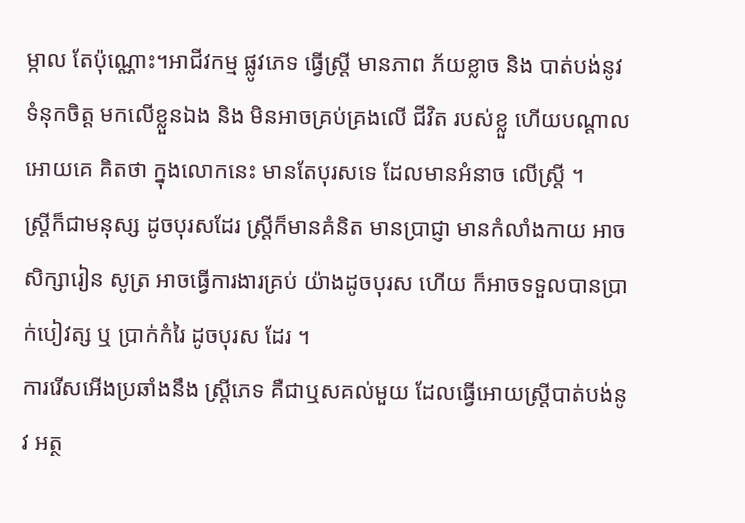ម្កាល តែប៉ុណ្ណោះ។អាជីវកម្ម ផ្លូវភេទ ធ្វើស្រ្ដី មានភាព ភ័យខ្លាច និង បាត់បង់នូវទំនុកចិត្ដ មកលើខ្លួនឯង និង មិនអាចគ្រប់គ្រងលើ ជីវិត របស់ខ្លួ ហើយបណ្ដាល អោយគេ គិតថា ក្នុងលោកនេះ មានតែបុរសទេ ដែលមានអំនាច លើស្រ្ដី ។
ស្រ្ដីក៏ជាមនុស្ស ដូចបុរសដែរ ស្រ្ដីក៏មានគំនិត មានប្រាជ្ញា មានកំលាំងកាយ អាចសិក្សារៀន សូត្រ អាចធ្វើការងារគ្រប់ យ៉ាងដូចបុរស ហើយ ក៏អាចទទួលបានប្រាក់បៀវត្ស ឬ ប្រាក់កំរៃ ដូចបុរស ដែរ ។
ការរើសអើងប្រឆាំងនឹង ស្រ្ដីភេទ គឺជាឬសគល់មួយ ដែលធ្វើអោយស្រ្ដីបាត់បង់នូវ អត្ថ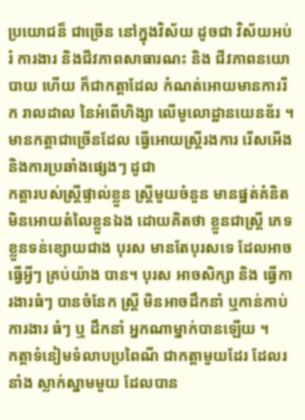ប្រយោជន៏ ជាច្រើន នៅក្នុងវិស័យ ដូចជា វិស័យអប់រំ ការងារ និងជីវភាពសាធារណះ និង ជីវភាពនយោបាយ ហើយ ក៏ជាកត្ដាដែល កំណត់អោយមានការរីក រាលដាល នៃអំពើហិង្សា លើមូលោដ្ឋានយេនឌ័រ ។
មានកត្ដាជាច្រើនដែល ធ្វើអោយស្រ្ដីរងការ រើសអើង និងការប្រឆាំងផ្សេងៗ ដូជា
កត្ដារបស់ស្រ្ដីផ្ទាល់ខ្លួន ស្រ្ដីមួយចំនួន មានផ្នត់គំនិត មិនអោយតំលៃខ្លួនឯង ដោយគិតថា ខ្លួនជាស្រ្ដី ភេទ ខ្លួនទន់ខ្សោយជាង បុរស មានតែបុរសទេ ដែលអាចធ្វើអ្វីៗ គ្រប់យ៉ាង បាន។ បុរស អាចសិក្សា និង ធ្វើការងារធំៗ បានចំនែក ស្រ្ដី មិនអាចដឹកនាំ ឬកាន់កាប់ការងារ ធំៗ ឬ ដឹកនាំ អ្នកណាម្នាក់បានឡើយ ។
កត្ដាទំនៀមទំលាបប្រពៃណី ជាកត្ដាមួយដែរ ដែលរនាំង ស្លាក់ស្នាមមួយ ដែលបាន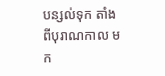បន្សល់ទុក តាំងពីបុរាណកាល មក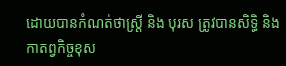ដោយបានកំណត់ថាស្រ្ដី និង បុរស ត្រូវបានសិទ្ធិ និងកាតព្វកិច្ចខុស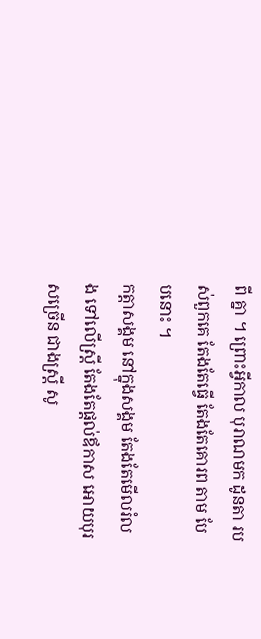ពី គ្នា ។ ព្រោះអ្វីកាល បុរាណមក ដូនតា របស់ពួកគេ តែងតែធ្វើ តែងតែគោរព តាម បែបនោះ ។
កត្ដាសង្គម នៅក្នុងសង្គម តែងតែមើលរំលង ទៅលើស្រ្ដី តែងតែផ្ដល់ឪកាស អោយបុរសច្រើន ជាងស្រ្ដី សូ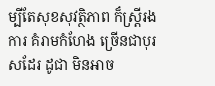ម្បីតែសុខសុវត្ថិភាព ក៏ស្រ្ដីរងការ គំរាមកំហែង ច្រើនជាបុរសដែរ ដូជា មិនអាច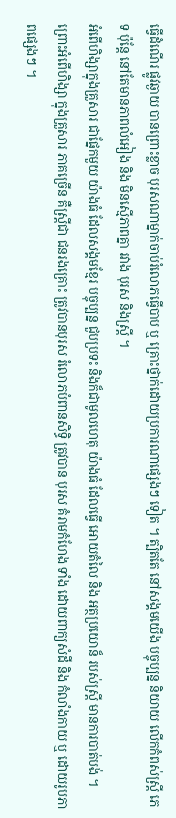ធ្វើដំណើរ ផ្លូវឆ្ងាយ បានព្រោះខ្លាច បុរសណាម្នាក់ចាប់រំលោភធ្វើបាប ឬ គ្រោះថ្នាក់ដោយប្រការណាផ្សេងៗ ទៀត ។ ត្បិតតែ នៅសង្គមយើង បច្ចុប្បន្ន និយាយ លើកកំពស់ស្រ្ដី ភេទ ប៉ុន្ដែ នៅតែមានភាពលំអៀង និង មិនស្មើភាពគ្នា រវាង បុរស និងស្រ្ដី ។
អំពើហិង្សាក្នុងគ្រួសារ ជាផ្នែកមួយ យ៉ាងធំ ដែលសង្គមខ្មែរ បច្ចុប្បន្ន ជួបប្រទះ និងក៏ជាមូលហេតុ យ៉ាងធំ ដែលធ្វើ អោយតំលៃ និង អត្ថប្រយោន៏ របស់ស្រ្ដី មានការបាត់បង់ ។ ព្រោះអំពើហិង្សា ក្នុងគ្រួសារ ភាគច្រើន គឺស្រ្ដីជា ជនរងគ្រោះ ត្រូវបានបុរស រំលោភបំពានសិទ្ធិ ត្រូវបាន បុរស គំរាមកំហែង ទាំង ដោយពាក្យសំដី និង កំលាំងកាយ ឬ ដោយរូបភាពផ្សេងៗ ។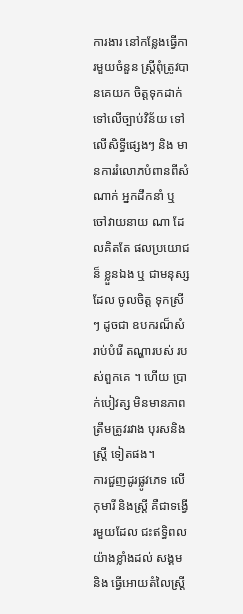ការងារ នៅកន្លែងធ្វើការមួយចំនួន ស្រ្ដីពុំត្រូវបានគេយក ចិត្ដទុកដាក់ ទៅលើច្បាប់វិន័យ ទៅលើសិទ្ធីផ្សេងៗ និង មានការរំលោភបំពានពីសំណាក់ អ្នកដឹកនាំ ឬ ចៅវាយនាយ ណា ដែលគិតតែ ផលប្រយោជន៏ ខ្លួនឯង ឬ ជាមនុស្សដែល ចូលចិត្ដ ទុកស្រីៗ ដូចជា ឧបករណ៏សំរាប់បំរើ តណ្ហារបស់ របស់ពួកគេ ។ ហើយ ប្រាក់បៀវត្ស មិនមានភាព ត្រឹមត្រូវរវាង បុរសនិងស្រ្ដី ទៀតផង។
ការជួញដូរផ្លូវភេទ លើកុមារី និងស្រ្ដី គឺជាទង្វើរមួយដែល ជះឥទ្ធិពល យ៉ាងខ្លាំងដល់ សង្គម និង ធ្វើអោយតំលៃស្រ្ដី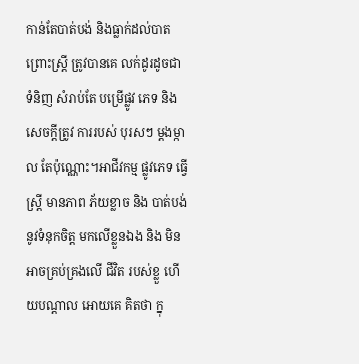កាន់តែបាត់បង់ និងធ្លាក់ដល់បាត ព្រោះស្រ្ដី ត្រូវបានគេ លក់ដូរដូចជា ទំនិញ សំរាប់តែ បម្រើផ្លូវ ភេទ និង សេចក្ដីត្រូវ ការរបស់ បុរសៗ ម្ដងម្កាល តែប៉ុណ្ណោះ។អាជីវកម្ម ផ្លូវភេទ ធ្វើស្រ្ដី មានភាព ភ័យខ្លាច និង បាត់បង់នូវទំនុកចិត្ដ មកលើខ្លួនឯង និង មិនអាចគ្រប់គ្រងលើ ជីវិត របស់ខ្លួ ហើយបណ្ដាល អោយគេ គិតថា ក្នុ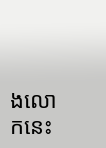ងលោកនេះ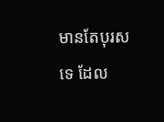មានតែបុរសទេ ដែល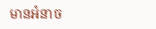មានអំនាច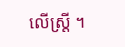លើស្រ្ដី ។